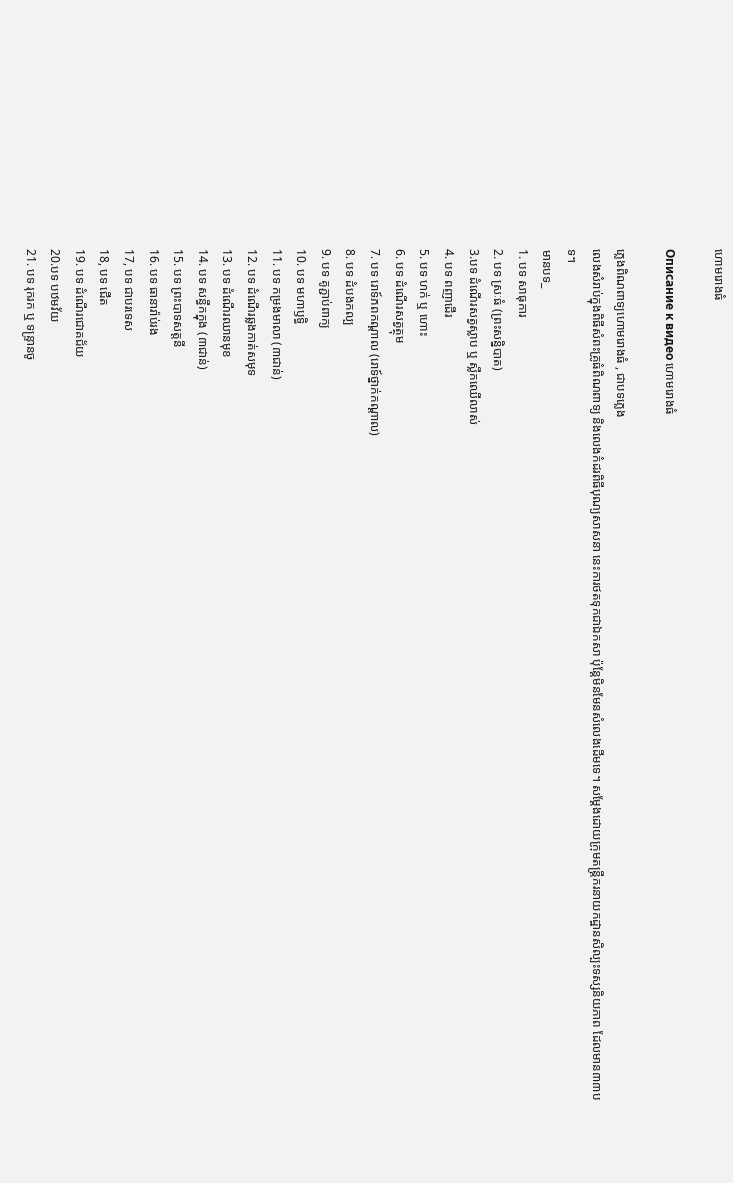ហោមរោងធំ

Описание к видео ហោមរោងធំ

ភ្លេងពិណពាទ្យហោមរោងធំ , ជាបទភ្លេង
លេងសំរាប់ក្នុងពិធីសំពះគ្រូធំពិណពាទ្យ និងលេងកំដរពិធីបុណ្យសាសនា នេះការថតទុកជាឯកសា ប៉ុន្តែមិនមែនសំលេងដើមទេ។ សម្តែងដោយក្រុមតន្រ្តីករនាយកដ្ឋានសិល្បះទស្សនិយភាព ដែលមាន៣៣បទ។
មានបទ_
1. បទ សាធុការ
2. បទ ស្រៈធំ (ព្រះសន្និបាត)
3.បទ ដំណើរសត្វស្លាប ឬ ស្លឹកឈើលាស់
4. បទ ពញាដើរ
5. បទ ហក់ ឬ ហោះ
6. បទ ដំណើរសត្វត្ថុម
7. បទ រោទ៍ភពកណ្តាល (រោទ៍ថ្នាក់កណ្តាល)
8. បទ ដំបងកល្ប
9. បទ គូភ្ជាប់ពាក្យ
10. បទ មហាឫទ្ធិ
11. បទ កម្រងមាលា (៣ជាន់)
12. បទ ដំណើរឆ្លងកាត់សមុទ
13. បទ ដំណើរឈានមុខ
14. បទ សន្ធឹកក្នុង (៣ជាន់)
15. បទ ព្រះបាទសត្តនី
16. បទ ធានារ៉ាប់រង
17, បទ ជាបរទេស
18, បទ ជើត
19. បទ ដំណើរជោគជ័យ
20.បទ បឋមវ័យ
21. បទ រុករក ឬ ទន្ទ្រានចូ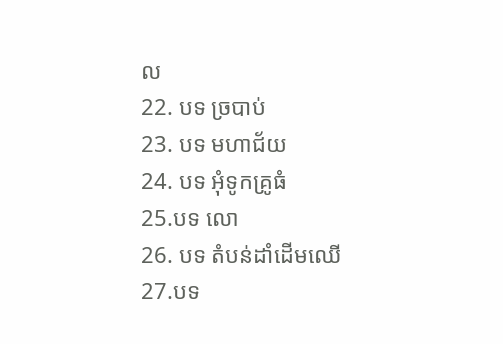ល
22. បទ ច្របាប់
23. បទ មហាជ័យ
24. បទ អុំទូកគ្រូធំ
25.បទ លោ
26. បទ តំបន់ដាំដើមឈើ
27.បទ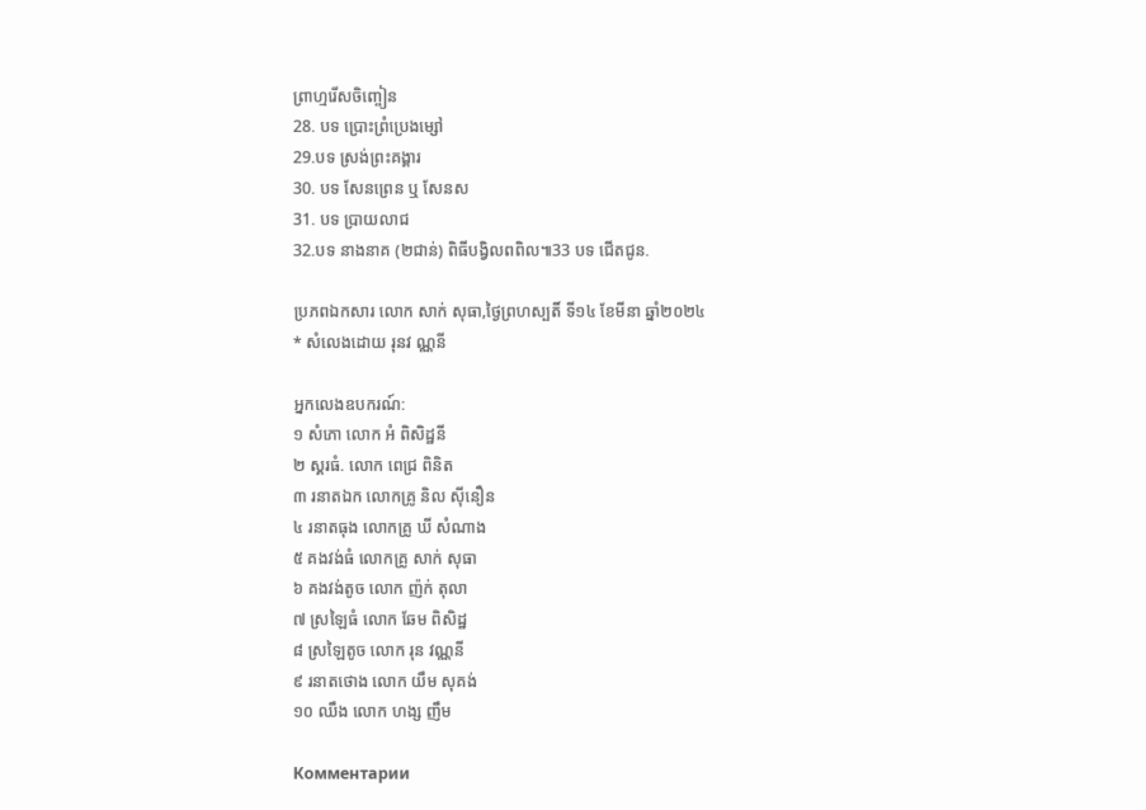ព្រាហ្មរើសចិញ្ចៀន
28. បទ ប្រោះព្រំប្រេងម្សៅ
29.បទ ស្រង់ព្រះគង្គារ
30. បទ សែនព្រេន ឬ សែនស
31. បទ ប្រាយលាជ
32.បទ នាងនាគ (២ជាន់) ពិធីបង្វិលពពិល៕33 បទ ជើតជូន.

ប្រភពឯកសារ លោក សាក់ សុធា,ថៃ្ងព្រហស្បតិ៍ ទី១៤ ខែមីនា ឆ្នាំ២០២៤
* សំលេងដោយ រុនវ ណ្ណនី

អ្នកលេងឧបករណ៍:
១ សំភោ លោក អំ ពិសិដ្ឋនី
២ ស្គរធំ. លោក ពេជ្រ ពិនិត
៣ រនាតឯក លោកគ្រូ និល សុីនឿន
៤ រនាតធុង លោកគ្រូ ឃី សំណាង
៥ គងវង់ធំ លោកគ្រូ សាក់ សុធា
៦ គងវង់តូច លោក ញ៉ក់ តុលា
៧ ស្រឡៃធំ លោក ឆែម ពិសិដ្ឋ
៨ ស្រឡៃតូច លោក រុន វណ្ណនី
៩ រនាតថោង លោក យឹម សុគង់
១០ ឈឹង លោក ហង្ស ញឹម

Комментарии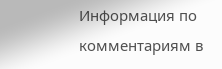Информация по комментариям в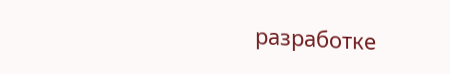разработке